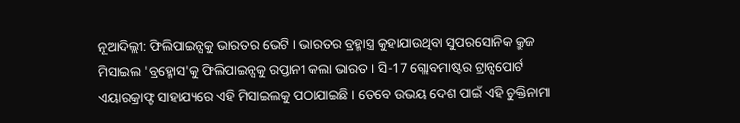ନୂଆଦିଲ୍ଲୀ: ଫିଲିପାଇନ୍ସକୁ ଭାରତର ଭେଟି । ଭାରତର ବ୍ରହ୍ମାସ୍ତ୍ର କୁହାଯାଉଥିବା ସୁପରସୋନିକ କ୍ରୁଜ ମିସାଇଲ 'ବ୍ରହ୍ମୋସ'କୁ ଫିଲିପାଇନ୍ସକୁ ରପ୍ତାନୀ କଲା ଭାରତ । ସି-17 ଗ୍ଲୋବମାଷ୍ଟର ଟ୍ରାନ୍ସପୋର୍ଟ ଏୟାରକ୍ରାଫ୍ଟ ସାହାଯ୍ୟରେ ଏହି ମିସାଇଲକୁ ପଠାଯାଇଛି । ତେବେ ଉଭୟ ଦେଶ ପାଇଁ ଏହି ଚୁକ୍ତିନାମା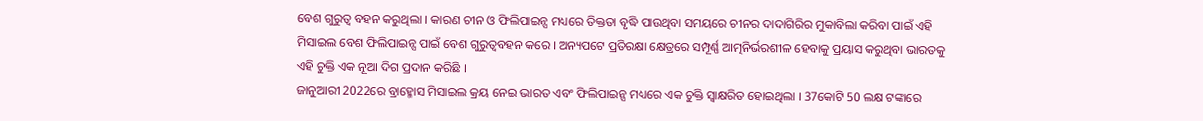ବେଶ ଗୁରୁତ୍ୱ ବହନ କରୁଥିଲା । କାରଣ ଚୀନ ଓ ଫିଲିପାଇନ୍ସ ମଧ୍ୟରେ ତିକ୍ତତା ବୃଦ୍ଧି ପାଉଥିବା ସମୟରେ ଚୀନର ଦାଦାଗିରିର ମୁକାବିଲା କରିବା ପାଇଁ ଏହି ମିସାଇଲ ବେଶ ଫିଲିପାଇନ୍ସ ପାଇଁ ବେଶ ଗୁରୁତ୍ୱବହନ କରେ । ଅନ୍ୟପଟେ ପ୍ରତିରକ୍ଷା କ୍ଷେତ୍ରରେ ସମ୍ପୂର୍ଣ୍ଣ ଆତ୍ମନିର୍ଭରଶୀଳ ହେବାକୁ ପ୍ରୟାସ କରୁଥିବା ଭାରତକୁ ଏହି ଚୁକ୍ତି ଏକ ନୂଆ ଦିଗ ପ୍ରଦାନ କରିଛି ।
ଜାନୁଆରୀ 2022ରେ ବ୍ରାହ୍ମୋସ ମିସାଇଲ କ୍ରୟ ନେଇ ଭାରତ ଏବଂ ଫିଲିପାଇନ୍ସ ମଧ୍ୟରେ ଏକ ଚୁକ୍ତି ସ୍ୱାକ୍ଷରିତ ହୋଇଥିଲା । 37କୋଟି 50 ଲକ୍ଷ ଟଙ୍କାରେ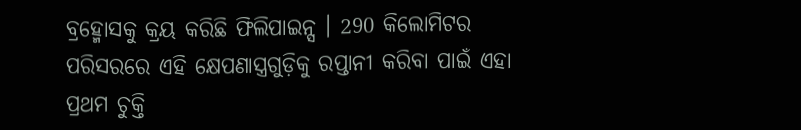ବ୍ରହ୍ମୋସକୁ କ୍ରୟ କରିଛି ଫିଲିପାଇନ୍ସ । 290 କିଲୋମିଟର ପରିସରରେ ଏହି କ୍ଷେପଣାସ୍ତ୍ରଗୁଡ଼ିକୁ ରପ୍ତାନୀ କରିବା ପାଇଁ ଏହା ପ୍ରଥମ ଚୁକ୍ତି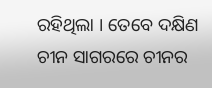ରହିଥିଲା । ତେବେ ଦକ୍ଷିଣ ଚୀନ ସାଗରରେ ଚୀନର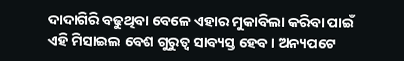ଦାଦାଗିରି ବଢୁଥିବା ବେଳେ ଏହାର ମୁକାବିଲା କରିବା ପାଇଁ ଏହି ମିସାଇଲ ବେଶ ଗୁରୁତ୍ୱ ସାବ୍ୟସ୍ତ ହେବ । ଅନ୍ୟପଟେ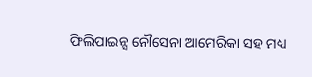ଫିଲିପାଇନ୍ସ ନୌସେନା ଆମେରିକା ସହ ମଧ୍ୟ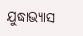ଯୁଦ୍ଧାଭ୍ୟାସ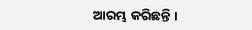ଆରମ୍ଭ କରିଛନ୍ତି ।